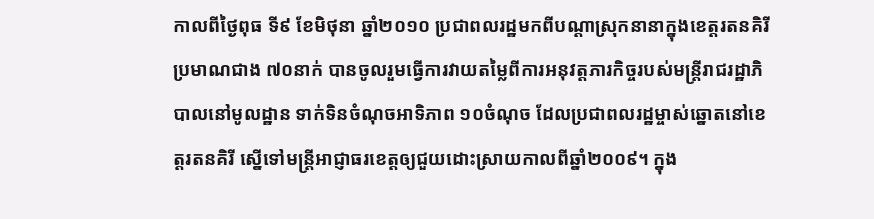កាលពីថ្ងៃពុធ ទី៩ ខែមិថុនា ឆ្នាំ២០១០ ប្រជាពលរដ្ឋមកពីបណ្តាស្រុកនានាក្នុងខេត្តរតនគិរី ប្រមាណជាង ៧០នាក់ បានចូលរួមធ្វើការវាយតម្លៃពីការអនុវត្តភារកិច្ចរបស់មន្ត្រីរាជរដ្ឋាភិបាលនៅមូលដ្ឋាន ទាក់ទិនចំណុចអាទិភាព ១០ចំណុច ដែលប្រជាពលរដ្ឋម្ចាស់ឆ្នោតនៅខេត្តរតនគិរី ស្នើទៅមន្ត្រីអាជ្ញាធរខេត្តឲ្យជួយដោះស្រាយកាលពីឆ្នាំ២០០៩។ ក្នុង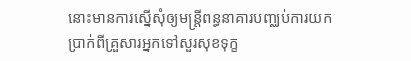នោះមានការស្នើសុំឲ្យមន្ត្រីពន្ធនាគារបញ្ឈប់ការយកប្រាក់ពីគ្រួសារអ្នកទៅសួរសុខទុក្ខ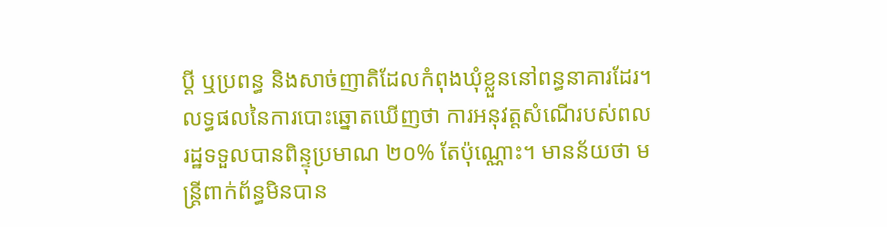ប្ដី ឬប្រពន្ធ និងសាច់ញាតិដែលកំពុងឃុំខ្លួននៅពន្ធនាគារដែរ។
លទ្ធផលនៃការបោះឆ្នោតឃើញថា ការអនុវត្តសំណើរបស់ពលរដ្ឋទទួលបានពិន្ទុប្រមាណ ២០% តែប៉ុណ្ណោះ។ មានន័យថា មន្ត្រីពាក់ព័ន្ធមិនបាន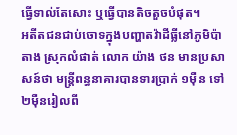ធ្វើទាល់តែសោះ ឬធ្វើបានតិចតួចបំផុត។
អតីតជនជាប់ចោទក្នុងបញ្ហាតវ៉ាដីធ្លីនៅភូមិប៉ាតាង ស្រុកលំផាត់ លោក យ៉ាង ថន មានប្រសាសន៍ថា មន្ត្រីពន្ធនាគារបានទារប្រាក់ ១ម៉ឺន ទៅ ២ម៉ឺនរៀលពី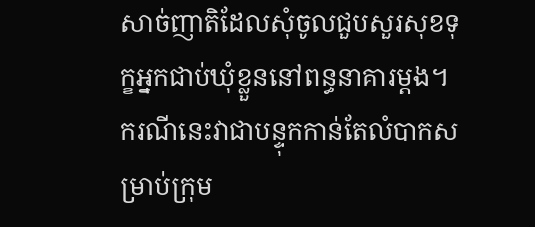សាច់ញាតិដែលសុំចូលជួបសួរសុខទុក្ខអ្នកជាប់ឃុំខ្លួននៅពន្ធនាគារម្ដង។ ករណីនេះវាជាបន្ទុកកាន់តែលំបាកសម្រាប់ក្រុម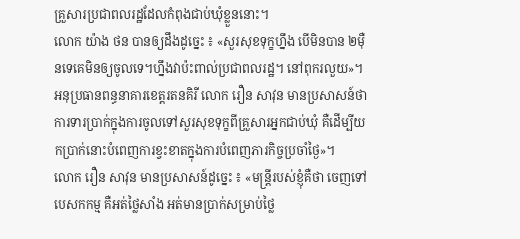គ្រួសារប្រជាពលរដ្ឋដែលកំពុងជាប់ឃុំខ្លួននោះ។
លោក យ៉ាង ថន បានឲ្យដឹងដូច្នេះ ៖ «សួរសុខទុក្ខហ្នឹង បើមិនបាន ២ម៉ឺនទេគេមិនឲ្យចូលទេ។ហ្នឹងវាប៉ះពាល់ប្រជាពលរដ្ឋ។ នៅពុករលួយ»។
អនុប្រធានពន្ធនាគារខេត្តរតនគិរី លោក រឿន សាវុន មានប្រសាសន៍ថា ការទារប្រាក់ក្នុងការចូលទៅសួរសុខទុក្ខពីគ្រួសារអ្នកជាប់ឃុំ គឺដើម្បីយកប្រាក់នោះបំពេញការខ្វះខាតក្នុងការបំពេញភារកិច្ចប្រចាំថ្ងៃ»។
លោក រឿន សាវុន មានប្រសាសន៍ដូច្នេះ ៖ «មន្ត្រីរបស់ខ្ញុំគឺថា ចេញទៅបេសកកម្ម គឺអត់ថ្លៃសាំង អត់មានប្រាក់សម្រាប់ថ្លៃ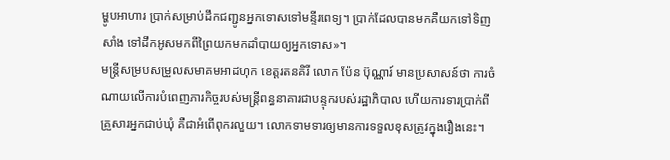ម្ហូបអាហារ ប្រាក់សម្រាប់ដឹកជញ្ជូនអ្នកទោសទៅមន្ទីរពេទ្យ។ ប្រាក់ដែលបានមកគឺយកទៅទិញសាំង ទៅដឹកអូសមកពីព្រៃយកមកដាំបាយឲ្យអ្នកទោស»។
មន្ត្រីសម្របសម្រួលសមាគមអាដហុក ខេត្តរតនគិរី លោក ប៉ែន ប៊ុណ្ណារ៍ មានប្រសាសន៍ថា ការចំណាយលើការបំពេញភារកិច្ចរបស់មន្ត្រីពន្ធនាគារជាបន្ទុករបស់រដ្ឋាភិបាល ហើយការទារប្រាក់ពីគ្រួសារអ្នកជាប់ឃុំ គឺជាអំពើពុករលួយ។ លោកទាមទារឲ្យមានការទទួលខុសត្រូវក្នុងរឿងនេះ។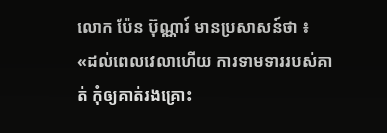លោក ប៉ែន ប៊ុណ្ណារ៍ មានប្រសាសន៍ថា ៖ «ដល់ពេលវេលាហើយ ការទាមទាររបស់គាត់ កុំឲ្យគាត់រងគ្រោះ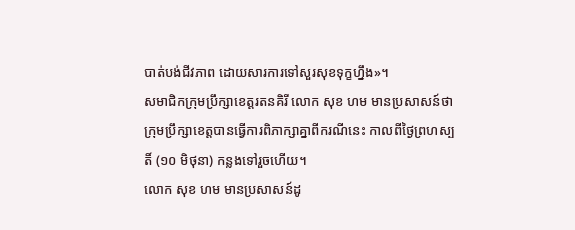បាត់បង់ជីវភាព ដោយសារការទៅសួរសុខទុក្ខហ្នឹង»។
សមាជិកក្រុមប្រឹក្សាខេត្តរតនគិរី លោក សុខ ហម មានប្រសាសន៍ថា ក្រុមប្រឹក្សាខេត្តបានធ្វើការពិភាក្សាគ្នាពីករណីនេះ កាលពីថ្ងៃព្រហស្បតិ៍ (១០ មិថុនា) កន្លងទៅរួចហើយ។
លោក សុខ ហម មានប្រសាសន៍ដូ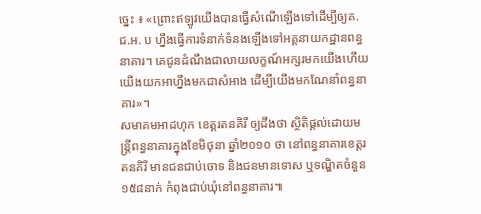ច្នេះ ៖ «ព្រោះឥឡូវយើងបានធ្វើសំណើឡើងទៅដើម្បីឲ្យគ. ជ.អ. ប ហ្នឹងធ្វើការទំនាក់ទំនងឡើងទៅអគ្គនាយកដ្ឋានពន្ធនាគារ។ គេជូនដំណឹងជាលាយលក្ខណ៍អក្សរមកយើងហើយ យើងយកអាហ្នឹងមកជាសំអាង ដើម្បីយើងមកណែនាំពន្ធនាគារ»។
សមាគមអាដហុក ខេត្តរតនគិរី ឲ្យដឹងថា ស្ថិតិផ្ដល់ដោយមន្ត្រីពន្ធនាគារក្នុងខែមិថុនា ឆ្នាំ២០១០ ថា នៅពន្ធនាគារខេត្តរតនគិរី មានជនជាប់ចោទ និងជនមានទោស ឬទណ្ឌិតចំនួន ១៥៨នាក់ កំពុងជាប់ឃុំនៅពន្ធនាគារ៕